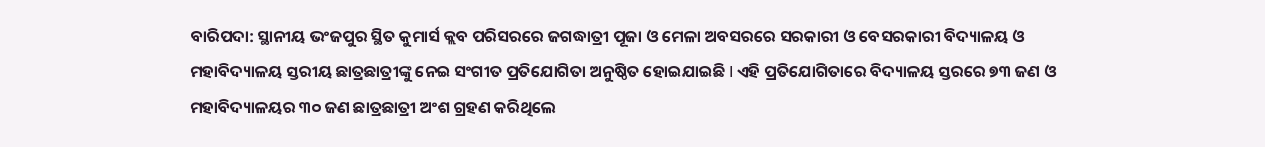ବାରିପଦା: ସ୍ଥାନୀୟ ଭଂଜପୁର ସ୍ଥିତ କୁମାର୍ସ କ୍ଲବ ପରିସରରେ ଜଗଦ୍ଧାତ୍ରୀ ପୂଜା ଓ ମେଳା ଅବସରରେ ସରକାରୀ ଓ ବେସରକାରୀ ବିଦ୍ୟାଳୟ ଓ ମହାବିଦ୍ୟାଳୟ ସ୍ତରୀୟ ଛାତ୍ରଛାତ୍ରୀଙ୍କୁ ନେଇ ସଂଗୀତ ପ୍ରତିଯୋଗିତା ଅନୁଷ୍ଠିତ ହୋଇଯାଇଛି I ଏହି ପ୍ରତିଯୋଗିତାରେ ବିଦ୍ୟାଳୟ ସ୍ତରରେ ୭୩ ଜଣ ଓ ମହାବିଦ୍ୟାଳୟର ୩୦ ଜଣ ଛାତ୍ରଛାତ୍ରୀ ଅଂଶ ଗ୍ରହଣ କରିଥିଲେ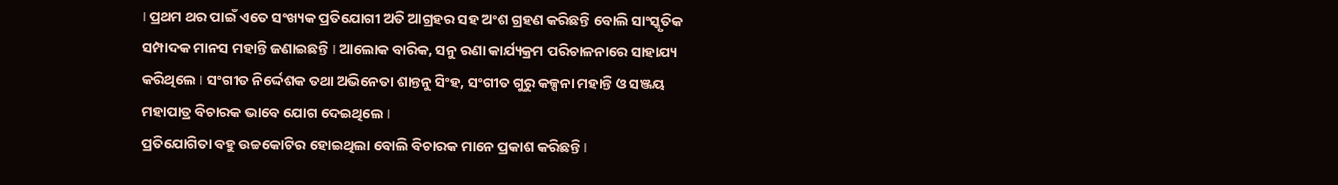I ପ୍ରଥମ ଥର ପାଇଁ ଏତେ ସଂଖ୍ୟକ ପ୍ରତିଯୋଗୀ ଅତି ଆଗ୍ରହର ସହ ଅଂଶ ଗ୍ରହଣ କରିଛନ୍ତି ବୋଲି ସାଂସ୍କୃତିକ ସମ୍ପାଦକ ମାନସ ମହାନ୍ତି ଜଣାଇଛନ୍ତି I ଆଲୋକ ବାରିକ, ସନୁ ରଣା କାର୍ଯ୍ୟକ୍ରମ ପରିଚାଳନାରେ ସାହାଯ୍ୟ କରିଥିଲେ I ସଂଗୀତ ନିର୍ଦ୍ଦେଶକ ତଥା ଅଭିନେତା ଶାନ୍ତନୁ ସିଂହ, ସଂଗୀତ ଗୁରୁ କଳ୍ପନା ମହାନ୍ତି ଓ ସଞ୍ଜୟ ମହାପାତ୍ର ବିଚାରକ ଭାବେ ଯୋଗ ଦେଇଥିଲେ I
ପ୍ରତିଯୋଗିତା ବହୁ ଉଚ୍ଚକୋଟିର ହୋଇଥିଲା ବୋଲି ବିଚାରକ ମାନେ ପ୍ରକାଶ କରିଛନ୍ତି I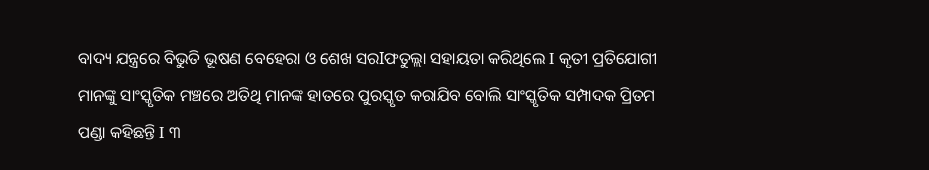ବାଦ୍ୟ ଯନ୍ତ୍ରରେ ବିଭୁତି ଭୂଷଣ ବେହେରା ଓ ଶେଖ ସରIଫତୁଲ୍ଲା ସହାୟତା କରିଥିଲେ I କୃତୀ ପ୍ରତିଯୋଗୀ ମାନଙ୍କୁ ସାଂସ୍କୃତିକ ମଞ୍ଚରେ ଅତିଥି ମାନଙ୍କ ହାତରେ ପୁରସ୍କୃତ କରାଯିବ ବୋଲି ସାଂସ୍କୃତିକ ସମ୍ପାଦକ ପ୍ରିତମ ପଣ୍ଡା କହିଛନ୍ତି I ୩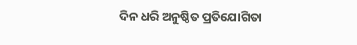ଦିନ ଧରି ଅନୁଷ୍ଠିତ ପ୍ରତିଯୋଗିତା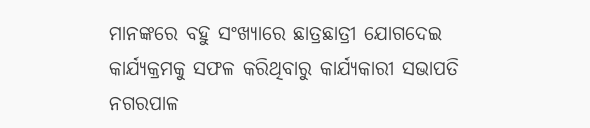ମାନଙ୍କରେ ବହୁ ସଂଖ୍ୟାରେ ଛାତ୍ରଛାତ୍ରୀ ଯୋଗଦେଇ କାର୍ଯ୍ୟକ୍ରମକୁ ସଫଳ କରିଥିବାରୁ କାର୍ଯ୍ୟକାରୀ ସଭାପତି ନଗରପାଳ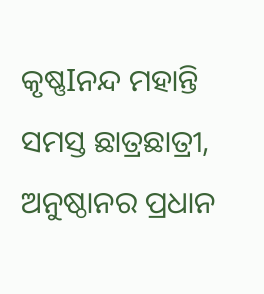କୃଷ୍ଣIନନ୍ଦ ମହାନ୍ତି ସମସ୍ତ ଛାତ୍ରଛାତ୍ରୀ, ଅନୁଷ୍ଠାନର ପ୍ରଧାନ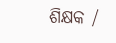ଶିକ୍ଷକ /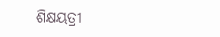ଶିକ୍ଷୟତ୍ରୀ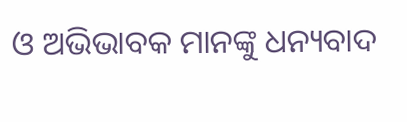ଓ ଅଭିଭାବକ ମାନଙ୍କୁ ଧନ୍ୟବାଦ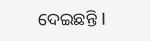ଦେଇଛନ୍ତି I